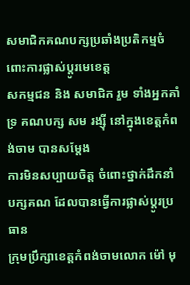សមាជិកគណបក្សប្រឆាំងប្រតិកម្មចំពោះការផ្លាស់ប្តូរមេខេត្ត
សកម្មជន និង សមាជិក រួម ទាំងអ្នកគាំទ្រ គណបក្ស សម រង្ស៊ី នៅក្នុងខេត្តកំពង់ចាម បានសម្តែង
ការមិនសប្បាយចិត្ត ចំពោះថ្នាក់ដឹកនាំ
បក្សគណ ដែលបានធ្វើការផ្លាស់ប្តូរប្រធាន
ក្រុមប្រឹក្សាខេត្តកំពង់ចាមលោក ម៉ៅ មុ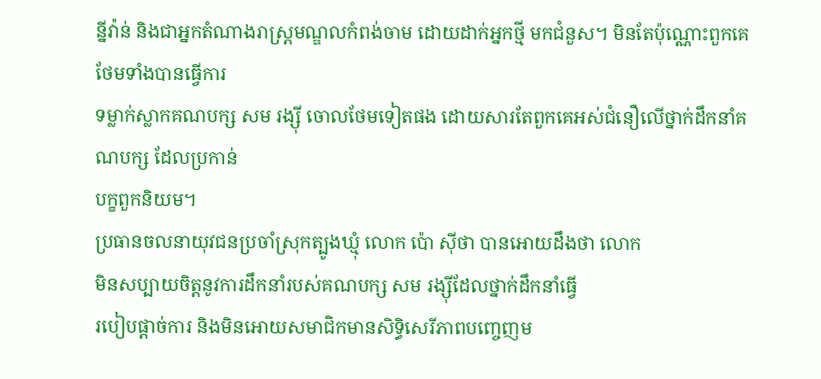ន្នីវ៉ាន់ និងជាអ្នកតំណាងរាស្ត្រមណ្ឌលកំពង់ចាម ដោយដាក់អ្នកថ្មី មកជំនួស។ មិនតែប៉ុណ្ណោះពួកគេថែមទាំងបានធ្វើការ
ទម្លាក់ស្លាកគណបក្ស សម រង្ស៊ី ចោលថែមទៀតផង ដោយសារតែពួកគេអស់ជំនឿលើថ្នាក់ដឹកនាំគណបក្ស ដែលប្រកាន់
បក្ខពួកនិយម។
ប្រធានចលនាយុវជនប្រចាំស្រុកត្បូងឃ្មុំ លោក ប៉ោ ស៊ីថា បានអោយដឹងថា លោក
មិនសប្បាយចិត្តនូវការដឹកនាំរបស់គណបក្ស សម រង្ស៊ីដែលថ្នាក់ដឹកនាំធ្វើ
របៀបផ្តាច់ការ និងមិនអោយសមាជិកមានសិទ្ធិសេរីភាពបញ្ចេញម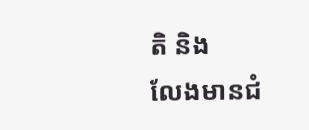តិ និង
លែងមានជំ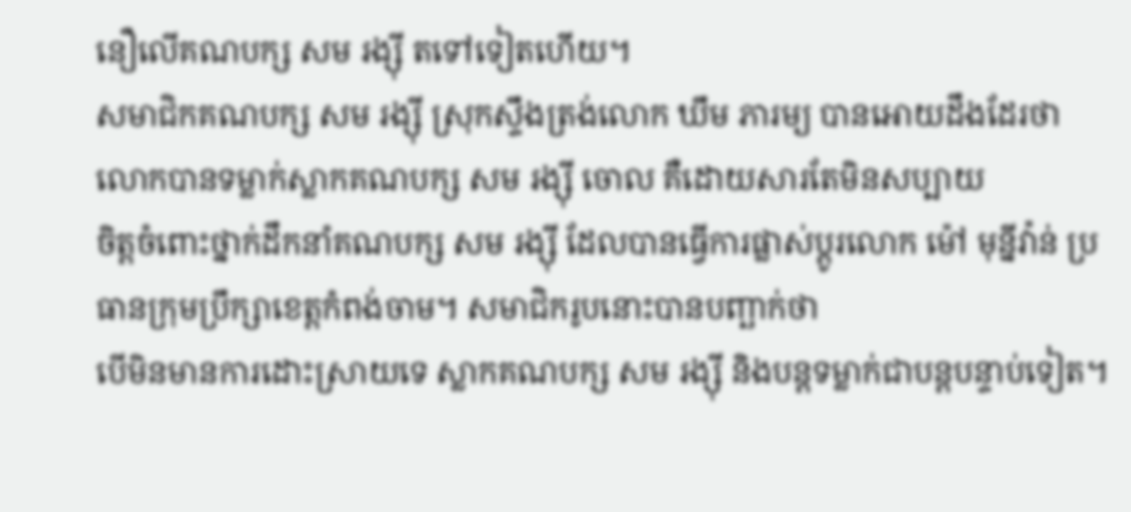នឿលើគណបក្ស សម រង្ស៊ី តទៅទៀតហើយ។
សមាជិកគណបក្ស សម រង្ស៊ី ស្រុកស្ទឹងត្រង់លោក ឃឹម ភារម្យ បានអោយដឹងដែរថា
លោកបានទម្លាក់ស្លាកគណបក្ស សម រង្ស៊ី ចោល គឺដោយសារតែមិនសប្បាយ
ចិត្តចំពោះថ្នាក់ដឹកនាំគណបក្ស សម រង្ស៊ី ដែលបានធ្វើការផ្លាស់ប្តូរលោក ម៉ៅ មុនី្នវ៉ាន់ ប្រធានក្រុមប្រឹក្សាខេត្តកំពង់ចាម។ សមាជិករូបនោះបានបញ្ឆាក់ថា
បើមិនមានការដោះស្រាយទេ ស្លាកគណបក្ស សម រង្ស៊ី និងបន្តទម្លាក់ជាបន្តបន្ទាប់ទៀត។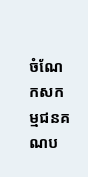ចំណែកសកម្មជនគណប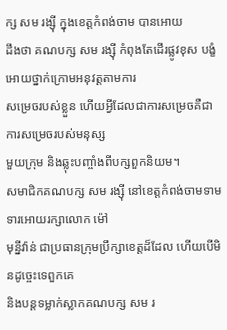ក្ស សម រង្ស៊ី ក្នុងខេត្តកំពង់ចាម បានអោយ
ដឹងថា គណបក្ស សម រង្ស៊ី កំពុងតែដើរផ្លូវខុស បង្ខំអោយថ្នាក់ក្រោមអនុវត្តតាមការ
សម្រេចរបស់ខ្លួន ហើយអ្វីដែលជាការសម្រេចគឺជាការសម្រេចរបស់មនុស្ស
មួយក្រុម និងឆ្លុះបញ្ចាំងពីបក្សពួកនិយម។
សមាជិកគណបក្ស សម រង្ស៊ី នៅខេត្តកំពង់ចាមទាមទារអោយរក្សាលោក ម៉ៅ
មុន្នីវ៉ាន់ ជាប្រធានក្រុមប្រឹក្សាខេត្តដ៏ដែល ហើយបើមិនដូច្ចេះទេពួកគេ
និងបន្តទម្លាក់ស្លាកគណបក្ស សម រ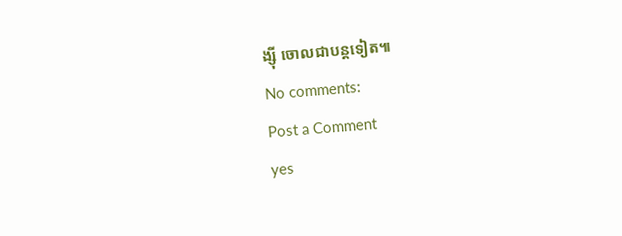ង្ស៊ី ចោលជាបន្តទៀត៕
No comments:
Post a Comment
yes